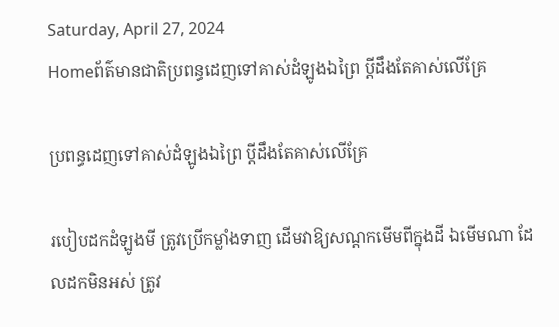Saturday, April 27, 2024
Homeព័ត៌មានជាតិប្រពន្ធដេញទៅគាស់ដំឡូងឯព្រៃ ប្តីដឹងតែគាស់លើគ្រែ

ប្រពន្ធដេញទៅគាស់ដំឡូងឯព្រៃ ប្តីដឹងតែគាស់លើគ្រែ

របៀបដកដំឡូងមី ត្រូវប្រើកម្លាំងទាញ ដើមវាឱ្យសណ្តកមើមពីក្នុងដី ឯមើមណា ដែលដកមិនអស់ ត្រូវ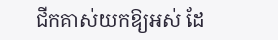ជីកគាស់យកឱ្យអស់ ដែ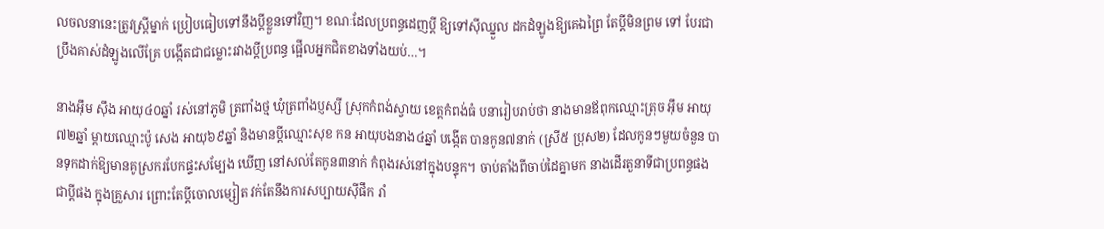លចលនានេះត្រូវស្ត្រីម្នាក់ ប្រៀបធៀបទៅនឹងប្តីខ្លួនទៅវិញ។ ខណៈដែលប្រពន្ធដេញប្តី ឱ្យទៅស៊ីឈ្នួល ដកដំឡូងឱ្យគេឯព្រៃ តែប្តីមិនព្រម ទៅ បែរជាប្រឹងគាស់ដំឡូងលើគ្រែ បង្កើតជាជម្លោះរវាងប្តីប្រពន្ធ ផ្អើលអ្នកជិតខាងទាំងយប់…។

នាងអ៊ឹម ស៊ឹង អាយុ៤០ឆ្នាំ រស់នៅភូមិ ត្រពាំងថ្ម ឃុំត្រពាំងប្ញស្សី ស្រុកកំពង់ស្វាយ ខេត្តកំពង់ធំ បនារៀបរាប់ថា នាងមានឪពុកឈ្មោះត្រុច អ៊ឹម អាយុ៧២ឆ្នាំ ម្តាយឈ្មោះប៉ូ សេង អាយុ៦៩ឆ្នាំ និងមានប្តីឈ្មោះសុខ កន អាយុបងនាង៤ឆ្នាំ បង្កើត បានកូន៧នាក់ (ស្រី៥ ប្រុស២) ដែលកូនៗមួយចំនួន បានទុកដាក់ឱ្យមានគូស្រករបែកផ្ទះសម្បែង ឃើញ នៅសល់តែកូន៣នាក់ កំពុងរស់នៅក្នុងបន្ទុក។ ចាប់តាំងពីចាប់ដៃគ្នាមក នាងដើរតួនាទីជាប្រពន្ធផង ជាប្តីផង ក្នុងគ្រួសារ ព្រោះតែប្តីចោលម្សៀត វក់តែនឹងការសប្បាយស៊ីផឹក រាំ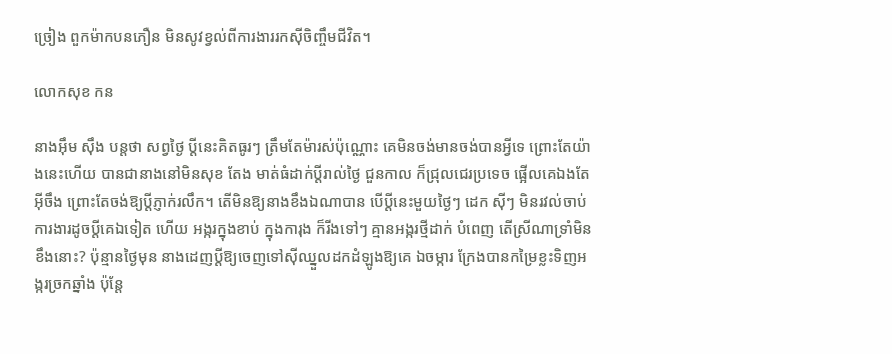ច្រៀង ពួកម៉ាកបនភឿន មិនសូវខ្វល់ពីការងាររកស៊ីចិញ្ចឹមជីវិត។

លោកសុខ កន

នាងអ៊ឹម ស៊ឹង បន្តថា សព្វថ្ងៃ ប្តីនេះគិតធូរៗ ត្រឹមតែម៉ារស់ប៉ុណ្ណោះ គេមិនចង់មានចង់បានអ្វីទេ ព្រោះតែយ៉ាងនេះហើយ បានជានាងនៅមិនសុខ តែង មាត់ធំដាក់ប្តីរាល់ថ្ងៃ ជួនកាល ក៏ជ្រុលជេរប្រទេច ផ្អើលគេឯងតែអ៊ីចឹង ព្រោះតែចង់ឱ្យប្តីភ្ញាក់រលឹក។ តើមិនឱ្យនាងខឹងឯណាបាន បើប្តីនេះមួយថ្ងៃៗ ដេក ស៊ីៗ មិនរវល់ចាប់ការងារដូចប្តីគេឯទៀត ហើយ អង្ករក្នុងខាប់ ក្នុងការុង ក៏រីងទៅៗ គ្មានអង្ករថ្មីដាក់ បំពេញ តើស្រីណាទ្រាំមិនខឹងនោះ? ប៉ុន្មានថ្ងៃមុន នាងដេញប្តីឱ្យចេញទៅស៊ីឈ្នួលដកដំឡូងឱ្យគេ ឯចម្ការ ក្រែងបានកម្រៃខ្លះទិញអង្ករច្រកឆ្នាំង ប៉ុន្តែ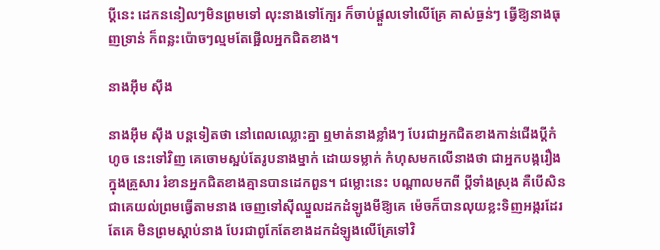ប្តីនេះ ដេកននៀលៗមិនព្រមទៅ លុះនាងទៅក្បែរ ក៏ចាប់ផ្តួលទៅលើគ្រែ គាស់ធ្ងន់ៗ ធ្វើឱ្យនាងធុញទ្រាន់ ក៏ពន្លះប៉ោចៗល្មមតែផ្អើលអ្នកជិតខាង។

នាងអ៊ឹម ស៊ឹង

នាងអ៊ឹម ស៊ឹង បន្តទៀតថា នៅពេលឈ្លោះគ្នា ឮមាត់នាងខ្លាំងៗ បែរជាអ្នកជិតខាងកាន់ជើងប្តីកំហូច នេះទៅវិញ គេចោមស្អប់តែរូបនាងម្នាក់ ដោយទម្លាក់ កំហុសមកលើនាងថា ជាអ្នកបង្ករឿងក្នុងគ្រួសារ រំខានអ្នកជិតខាងគ្មានបានដេកពួន។ ជម្លោះនេះ បណ្តាលមកពី ប្តីទាំងស្រុង គឺបើសិនជាគេយល់ព្រមធ្វើតាមនាង ចេញទៅស៊ីឈ្នួលដកដំឡូងមីឱ្យគេ ម៉េចក៏បានលុយខ្លះទិញអង្ករដែរ តែគេ មិនព្រមស្តាប់នាង បែរជាពូកែតែខាងដកដំឡូងលើគ្រែទៅវិ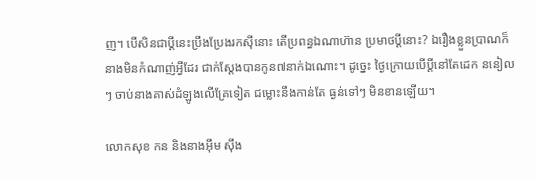ញ។ បើសិនជាប្តីនេះប្រឹងប្រែងរកស៊ីនោះ តើប្រពន្ធឯណាហ៊ាន ប្រមាថប្តីនោះ? ឯរឿងខ្លួនប្រាណក៏នាងមិនកំណាញ់អ្វីដែរ ជាក់ស្តែងបានកូន៧នាក់ឯណោះ។ ដូច្នេះ ថ្ងៃក្រោយបើប្តីនៅតែដេក ននៀលៗ ចាប់នាងគាស់ដំឡូងលើគ្រែទៀត ជម្លោះនឹងកាន់តែ ធ្ងន់ទៅៗ មិនខានឡើយ។

លោកសុខ កន និងនាងអ៊ឹម ស៊ឹង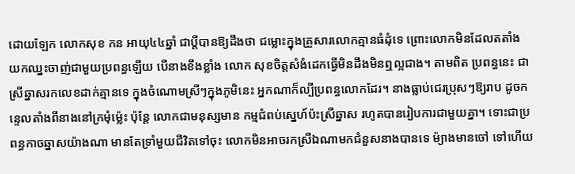ដោយឡែក លោកសុខ កន អាយុ៤៤ឆ្នាំ ជាប្តីបានឱ្យដឹងថា ជម្លោះក្នុងគ្រួសារលោកគ្មានធំដុំទេ ព្រោះលោកមិនដែលតតាំង យកឈ្នះចាញ់ជាមួយប្រពន្ធឡើយ បើនាងខឹងខ្លាំង លោក សុខចិត្តសំងំដេកធ្វើមិនដឹងមិនឮល្អជាង។ តាមពិត ប្រពន្ធនេះ ជាស្រីឆ្នាសរកលេខដាក់គ្មានទេ ក្នុងចំណោមស្រីៗក្នុងភូមិនេះ អ្នកណាក៏ល្បីប្រពន្ធលោកដែរ។ នាងធ្លាប់ជេរប្រុសៗឱ្យរាប ដូចកន្ទេលតាំងពីនាងនៅក្រមុំម៉្លេះ ប៉ុន្តែ លោកជាមនុស្សមាន កម្មជំពប់ស្នេហ៍ប៉ះស្រីឆ្នាស រហូតបានរៀបការជាមួយគ្នា។ ទោះជាប្រពន្ធកាចឆ្នាសយ៉ាងណា មានតែទ្រាំមួយជីវិតទៅចុះ លោកមិនអាចរកស្រីឯណាមកជំនួសនាងបានទេ ម៉្យាងមានចៅ ទៅហើយ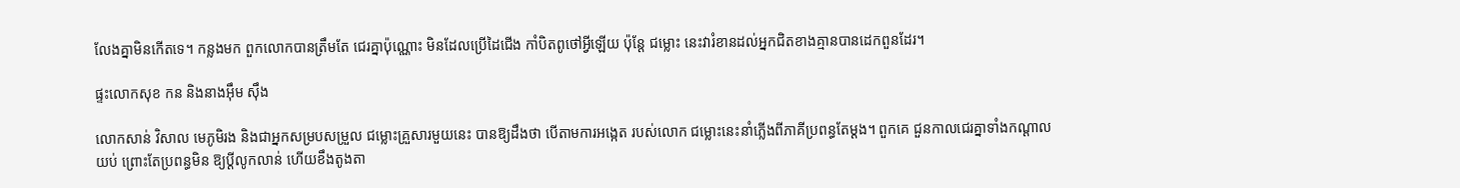លែងគ្នាមិនកើតទេ។ កន្លងមក ពួកលោកបានត្រឹមតែ ជេរគ្នាប៉ុណ្ណោះ មិនដែលប្រើដៃជើង កាំបិតពូថៅអ្វីឡើយ ប៉ុន្តែ ជម្លោះ នេះវារំខានដល់អ្នកជិតខាងគ្មានបានដេកពួនដែរ។

ផ្ទះលោកសុខ កន និងនាងអ៊ឹម ស៊ឹង

លោកសាន់ វិសាល មេភូមិរង និងជាអ្នកសម្របសម្រួល ជម្លោះគ្រួសារមួយនេះ បានឱ្យដឹងថា បើតាមការអង្កេត របស់លោក ជម្លោះនេះនាំភ្លើងពីភាគីប្រពន្ធតែម្តង។ ពួកគេ ជួនកាលជេរគ្នាទាំងកណ្តាលយប់ ព្រោះតែប្រពន្ធមិន ឱ្យប្តីលូកលាន់ ហើយខឹងតូងតា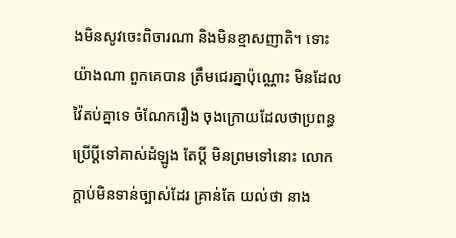ងមិនសូវចេះពិចារណា និងមិនខ្មាសញាតិ។ ទោះយ៉ាងណា ពួកគេបាន ត្រឹមជេរគ្នាប៉ុណ្ណោះ មិនដែលវ៉ៃតប់គ្នាទេ ចំណែករឿង ចុងក្រោយដែលថាប្រពន្ធប្រើប្តីទៅគាស់ដំឡូង តែប្តី មិនព្រមទៅនោះ លោកក្តាប់មិនទាន់ច្បាស់ដែរ គ្រាន់តែ យល់ថា នាង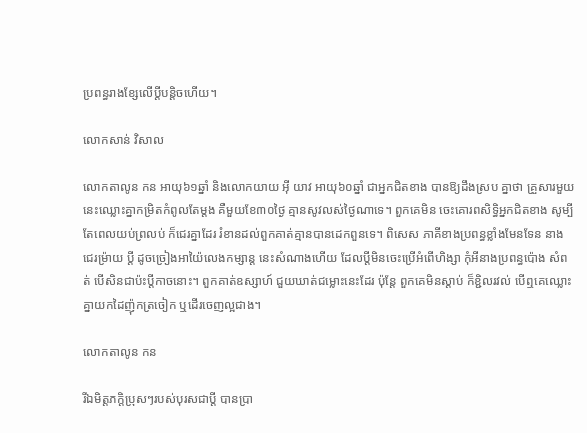ប្រពន្ធរាងខ្សែលើប្តីបន្តិចហើយ។

លោកសាន់ វិសាល

លោកតាលូន កន អាយុ៦១ឆ្នាំ និងលោកយាយ អ៊ី យាវ អាយុ៦០ឆ្នាំ ជាអ្នកជិតខាង បានឱ្យដឹងស្រប គ្នាថា គ្រួសារមួយនេះឈ្លោះគ្នាកម្រិតកំពូលតែម្តង គឺមួយខែ៣០ថ្ងៃ គ្មានសូវលស់ថ្ងៃណាទេ។ ពួកគេមិន ចេះគោរពសិទ្ធិអ្នកជិតខាង សូម្បីតែពេលយប់ព្រលប់ ក៏ជេរគ្នាដែរ រំខានដល់ពួកគាត់គ្មានបានដេកពួនទេ។ ពិសេស ភាគីខាងប្រពន្ធខ្លាំងមែនទែន នាងជេរម៉្រាយ ប្តី ដូចច្រៀងអាយ៉ៃលេងកម្សាន្ត នេះសំណាងហើយ ដែលប្តីមិនចេះប្រើអំពើហិង្សា កុំអីនាងប្រពន្ធប៉ោង សំពត់ បើសិនជាប៉ះប្តីកាចនោះ។ ពួកគាត់ឧស្សាហ៍ ជួយឃាត់ជម្លោះនេះដែរ ប៉ុន្តែ ពួកគេមិនស្តាប់ ក៏ខ្ជិលរវល់ បើឮគេឈ្លោះគ្នាយកដៃញ៉ុកត្រចៀក ឬដើរចេញល្អជាង។

លោកតាលូន កន

រីឯមិត្តភក្តិប្រុសៗរបស់បុរសជាប្តី បានប្រា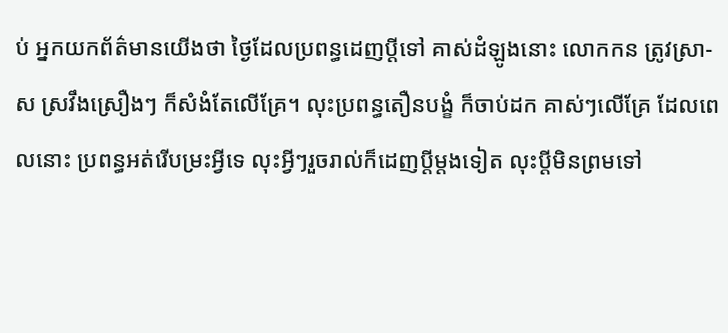ប់ អ្នកយកព័ត៌មានយើងថា ថ្ងៃដែលប្រពន្ធដេញប្តីទៅ គាស់ដំឡូងនោះ លោកកន ត្រូវស្រា-ស ស្រវឹងស្រឿងៗ ក៏សំងំតែលើគ្រែ។ លុះប្រពន្ធតឿនបង្ខំ ក៏ចាប់ដក គាស់ៗលើគ្រែ ដែលពេលនោះ ប្រពន្ធអត់រើបម្រះអ្វីទេ លុះអ្វីៗរួចរាល់ក៏ដេញប្តីម្តងទៀត លុះប្តីមិនព្រមទៅ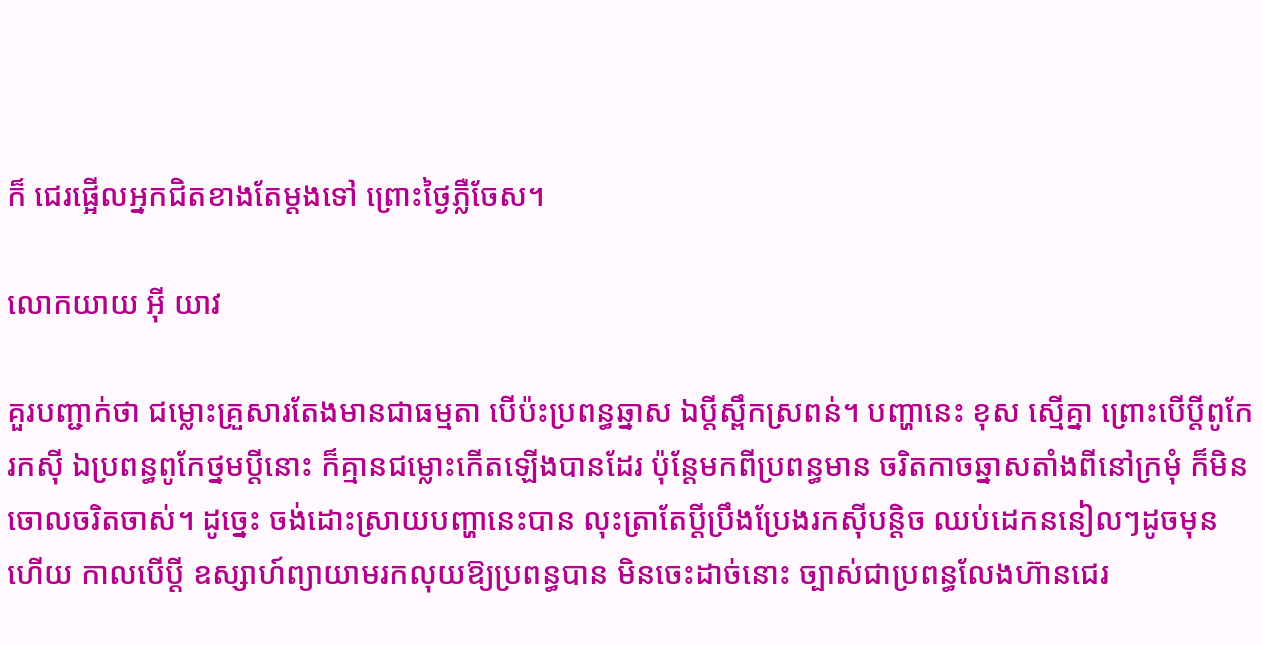ក៏ ជេរផ្អើលអ្នកជិតខាងតែម្តងទៅ ព្រោះថ្ងៃភ្លឺចែស។

លោកយាយ អ៊ី យាវ

គួរបញ្ជាក់ថា ជម្លោះគ្រួសារតែងមានជាធម្មតា បើប៉ះប្រពន្ធឆ្នាស ឯប្តីស្ពឹកស្រពន់។ បញ្ហានេះ ខុស ស្មើគ្នា ព្រោះបើប្តីពូកែរកស៊ី ឯប្រពន្ធពូកែថ្នមប្តីនោះ ក៏គ្មានជម្លោះកើតឡើងបានដែរ ប៉ុន្តែមកពីប្រពន្ធមាន ចរិតកាចឆ្នាសតាំងពីនៅក្រមុំ ក៏មិនចោលចរិតចាស់។ ដូច្នេះ ចង់ដោះស្រាយបញ្ហានេះបាន លុះត្រាតែប្តីប្រឹងប្រែងរកស៊ីបន្តិច ឈប់ដេកននៀលៗដូចមុន ហើយ កាលបើប្តី ឧស្សាហ៍ព្យាយាមរកលុយឱ្យប្រពន្ធបាន មិនចេះដាច់នោះ ច្បាស់ជាប្រពន្ធលែងហ៊ានជេរ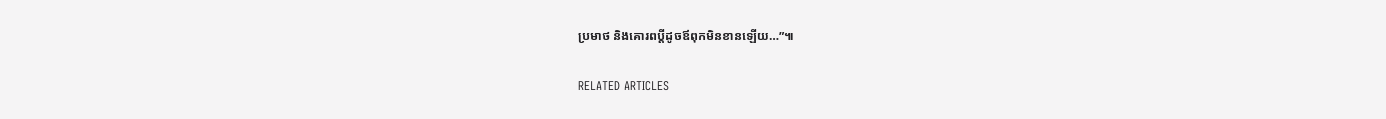ប្រមាថ និងគោរពប្តីដូចឪពុកមិនខានឡើយ…”៕

RELATED ARTICLES